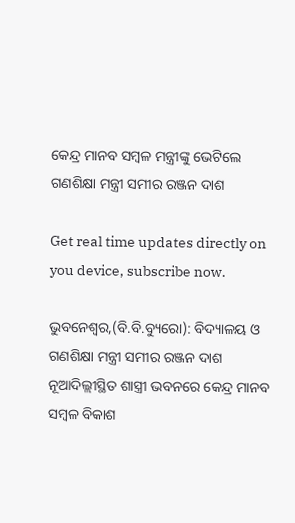କେନ୍ଦ୍ର ମାନବ ସମ୍ବଳ ମନ୍ତ୍ରୀଙ୍କୁ ଭେଟିଲେ ଗଣଶିକ୍ଷା ମନ୍ତ୍ରୀ ସମୀର ରଞ୍ଜନ ଦାଶ

Get real time updates directly on you device, subscribe now.

ଭୁବନେଶ୍ୱର,(ବି.ବି.ବ୍ୟୁରୋ): ବିଦ୍ୟାଳୟ ଓ ଗଣଶିକ୍ଷା ମନ୍ତ୍ରୀ ସମୀର ରଞ୍ଜନ ଦାଶ ନୂଆଦିଲ୍ଲୀସ୍ଥିତ ଶାସ୍ତ୍ରୀ ଭବନରେ କେନ୍ଦ୍ର ମାନବ ସମ୍ବଳ ବିକାଶ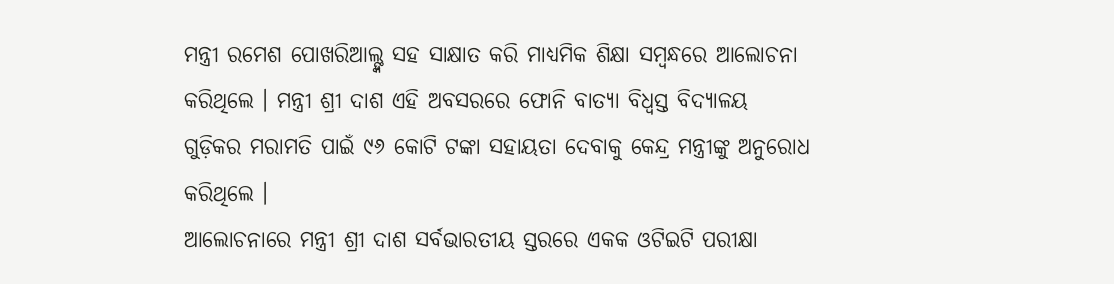ମନ୍ତ୍ରୀ ରମେଶ ପୋଖରିଆଲ୍ଙ୍କ ସହ ସାକ୍ଷାତ କରି ମାଧ୍ୟମିକ ଶିକ୍ଷା ସମ୍ବନ୍ଧରେ ଆଲୋଚନା କରିଥିଲେ । ମନ୍ତ୍ରୀ ଶ୍ରୀ ଦାଶ ଏହି ଅବସରରେ ଫୋନି ବାତ୍ୟା ବିଧ୍ୱସ୍ତ ବିଦ୍ୟାଳୟ ଗୁଡ଼ିକର ମରାମତି ପାଇଁ ୯୬ କୋଟି ଟଙ୍କା ସହାୟତା ଦେବାକୁ କେନ୍ଦ୍ର ମନ୍ତ୍ରୀଙ୍କୁ ଅନୁରୋଧ କରିଥିଲେ ।
ଆଲୋଚନାରେ ମନ୍ତ୍ରୀ ଶ୍ରୀ ଦାଶ ସର୍ବଭାରତୀୟ ସ୍ତରରେ ଏକକ ଓଟିଇଟି ପରୀକ୍ଷା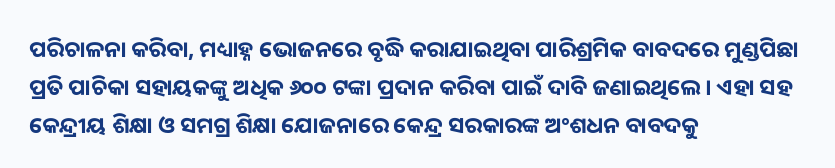ପରିଚାଳନା କରିବା, ମଧ୍ୟାହ୍ନ ଭୋଜନରେ ବୃଦ୍ଧି କରାଯାଇଥିବା ପାରିଶ୍ରମିକ ବାବଦରେ ମୁଣ୍ଡପିଛା ପ୍ରତି ପାଚିକା ସହାୟକଙ୍କୁ ଅଧିକ ୬୦୦ ଟଙ୍କା ପ୍ରଦାନ କରିବା ପାଇଁ ଦାବି ଜଣାଇଥିଲେ । ଏହା ସହ କେନ୍ଦ୍ରୀୟ ଶିକ୍ଷା ଓ ସମଗ୍ର ଶିକ୍ଷା ଯୋଜନାରେ କେନ୍ଦ୍ର ସରକାରଙ୍କ ଅଂଶଧନ ବାବଦକୁ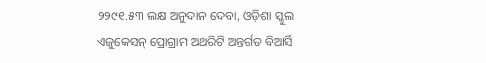୨୨୯୧.୫୩ ଲକ୍ଷ ଅନୁଦାନ ଦେବା, ଓଡ଼ିଶା ସ୍କୁଲ ଏଜୁକେସନ୍ ପ୍ରୋଗ୍ରାମ ଅଥରିଟି ଅନ୍ତର୍ଗତ ବିଆର୍ସି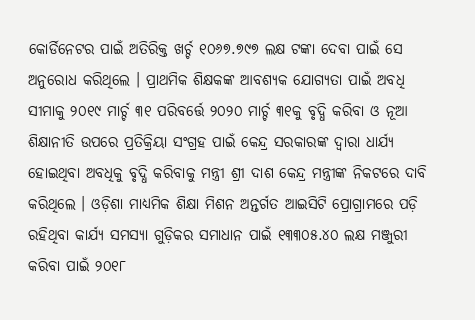କୋର୍ଡିନେଟର ପାଇଁ ଅତିରିକ୍ତ ଖର୍ଚ୍ଚ ୧୦୬୭.୭୯୭ ଲକ୍ଷ ଟଙ୍କା ଦେବା ପାଇଁ ସେ ଅନୁରୋଧ କରିଥିଲେ । ପ୍ରାଥମିକ ଶିକ୍ଷକଙ୍କ ଆବଶ୍ୟକ ଯୋଗ୍ୟତା ପାଇଁ ଅବଧି ସୀମାକୁ ୨୦୧୯ ମାର୍ଚ୍ଚ ୩୧ ପରିବର୍ତ୍ତେ ୨୦୨୦ ମାର୍ଚ୍ଚ ୩୧କୁ ବୃଦ୍ଧି କରିବା ଓ ନୂଆ ଶିକ୍ଷାନୀତି ଉପରେ ପ୍ରତିକ୍ରିୟା ସଂଗ୍ରହ ପାଇଁ କେନ୍ଦ୍ର ସରକାରଙ୍କ ଦ୍ୱାରା ଧାର୍ଯ୍ୟ ହୋଇଥିବା ଅବଧିକୁ ବୃଦ୍ଧି କରିବାକୁ ମନ୍ତ୍ରୀ ଶ୍ରୀ ଦାଶ କେନ୍ଦ୍ର ମନ୍ତ୍ରୀଙ୍କ ନିକଟରେ ଦାବି କରିଥିଲେ । ଓଡ଼ିଶା ମାଧ୍ୟମିକ ଶିକ୍ଷା ମିଶନ ଅନ୍ତର୍ଗତ ଆଇସିଟି ପ୍ରୋଗ୍ରାମରେ ପଡ଼ି ରହିଥିବା କାର୍ଯ୍ୟ ସମସ୍ୟା ଗୁଡ଼ିକର ସମାଧାନ ପାଇଁ ୧୩୩୦୫.୪୦ ଲକ୍ଷ ମଞ୍ଜୁରୀ କରିବା ପାଇଁ ୨୦୧୮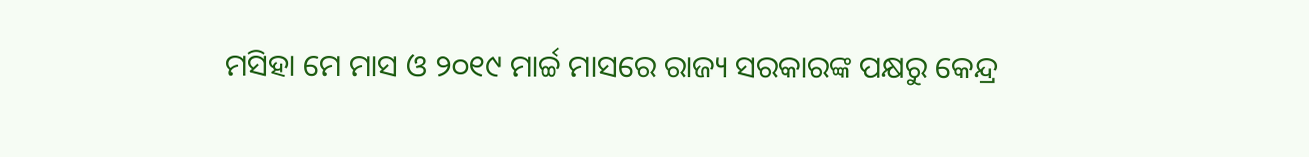ମସିହା ମେ ମାସ ଓ ୨୦୧୯ ମାର୍ଚ୍ଚ ମାସରେ ରାଜ୍ୟ ସରକାରଙ୍କ ପକ୍ଷରୁ କେନ୍ଦ୍ର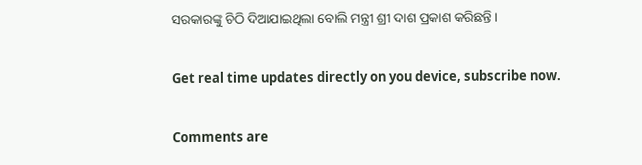ସରକାରଙ୍କୁ ଚିଠି ଦିଆଯାଇଥିଲା ବୋଲି ମନ୍ତ୍ରୀ ଶ୍ରୀ ଦାଶ ପ୍ରକାଶ କରିଛନ୍ତି ।

Get real time updates directly on you device, subscribe now.

Comments are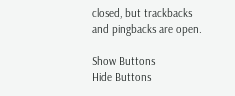closed, but trackbacks and pingbacks are open.

Show Buttons
Hide Buttons